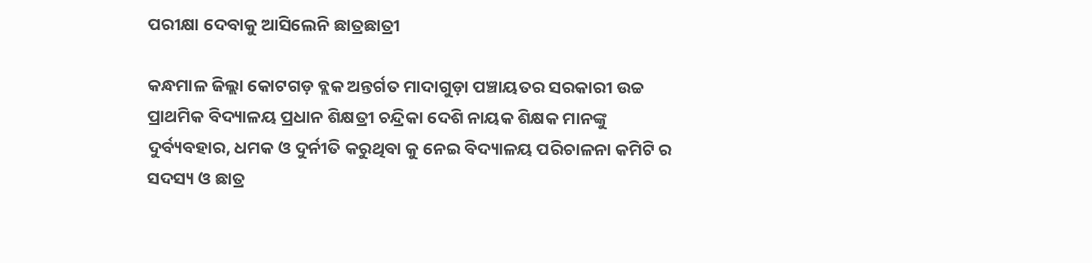ପରୀକ୍ଷା ଦେବାକୁ ଆସିଲେନି ଛାତ୍ରଛାତ୍ରୀ

କନ୍ଧମାଳ ଜିଲ୍ଲା କୋଟଗଡ଼ ବ୍ଲକ ଅନ୍ତର୍ଗତ ମାଦାଗୁଡ଼ା ପଞ୍ଚାୟତର ସରକାରୀ ଉଚ୍ଚ ପ୍ରାଥମିକ ବିଦ୍ୟାଳୟ ପ୍ରଧାନ ଶିକ୍ଷତ୍ରୀ ଚନ୍ଦ୍ରିକା ଦେଶି ନାୟକ ଶିକ୍ଷକ ମାନଙ୍କୁ ଦୁର୍ବ୍ୟବହାର, ଧମକ ଓ ଦୁର୍ନୀତି କରୁଥିବା କୁ ନେଇ ବିଦ୍ୟାଳୟ ପରିଚାଳନା କମିଟି ର ସଦସ୍ୟ ଓ ଛାତ୍ର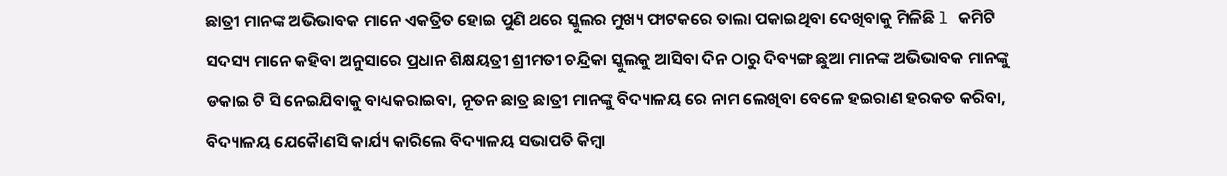ଛାତ୍ରୀ ମାନଙ୍କ ଅଭିଭାବକ ମାନେ ଏକତ୍ରିତ ହୋଇ ପୁଣି ଥରେ ସ୍କୁଲର ମୁଖ୍ୟ ଫାଟକରେ ତାଲା ପକାଇଥିବା ଦେଖିବାକୁ ମିଳିଛି l କମିଟି ସଦସ୍ୟ ମାନେ କହିବା ଅନୁସାରେ ପ୍ରଧାନ ଶିକ୍ଷୟତ୍ରୀ ଶ୍ରୀମତୀ ଚନ୍ଦ୍ରିକା ସ୍କୁଲକୁ ଆସିବା ଦିନ ଠାରୁ ଦିବ୍ୟଙ୍ଗ ଛୁଆ ମାନଙ୍କ ଅଭିଭାବକ ମାନଙ୍କୁ ଡକାଇ ଟି ସି ନେଇଯିବାକୁ ବାଧ୍ୟକରାଇବା, ନୂତନ ଛାତ୍ର ଛାତ୍ରୀ ମାନଙ୍କୁ ବିଦ୍ୟାଳୟ ରେ ନାମ ଲେଖିବା ବେଳେ ହଇରାଣ ହରକତ କରିବା, ବିଦ୍ୟାଳୟ ଯେକୋୖଣସି କାର୍ଯ୍ୟ କାରିଲେ ବିଦ୍ୟାଳୟ ସଭାପତି କିମ୍ବା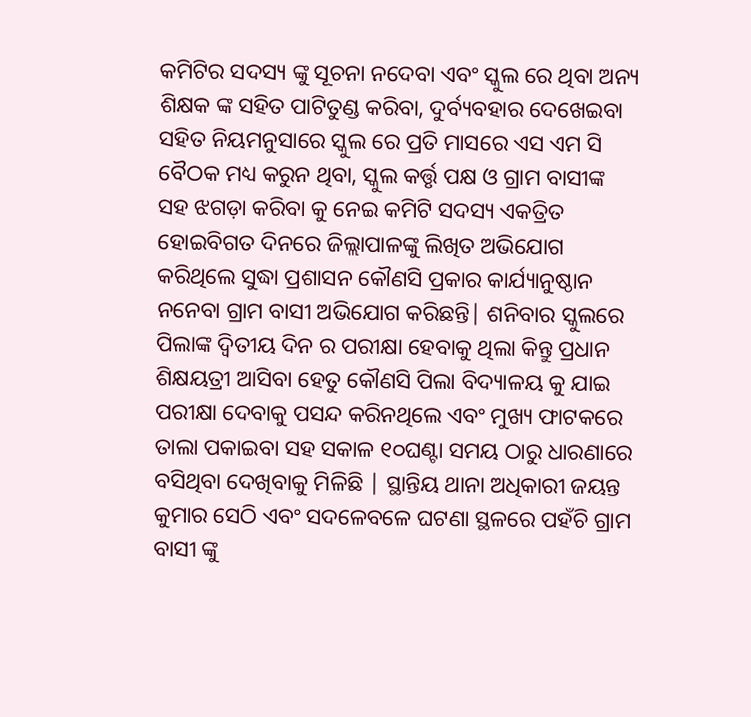କମିଟିର ସଦସ୍ୟ ଙ୍କୁ ସୂଚନା ନଦେବା ଏବଂ ସ୍କୁଲ ରେ ଥିବା ଅନ୍ୟ ଶିକ୍ଷକ ଙ୍କ ସହିତ ପାଟିତୁଣ୍ଡ କରିବା, ଦୁର୍ବ୍ୟବହାର ଦେଖେଇବା ସହିତ ନିୟମନୁସାରେ ସ୍କୁଲ ରେ ପ୍ରତି ମାସରେ ଏସ ଏମ ସି ବୈଠକ ମଧ୍ୟ କରୁନ ଥିବା, ସ୍କୁଲ କର୍ତ୍ତୃ ପକ୍ଷ ଓ ଗ୍ରାମ ବାସୀଙ୍କ ସହ ଝଗଡ଼ା କରିବା କୁ ନେଇ କମିଟି ସଦସ୍ୟ ଏକତ୍ରିତ ହୋଇବିଗତ ଦିନରେ ଜିଲ୍ଲାପାଳଙ୍କୁ ଲିଖିତ ଅଭିଯୋଗ କରିଥିଲେ ସୁଦ୍ଧା ପ୍ରଶାସନ କୌଣସି ପ୍ରକାର କାର୍ଯ୍ୟାନୁଷ୍ଠାନ ନନେବା ଗ୍ରାମ ବାସୀ ଅଭିଯୋଗ କରିଛନ୍ତି| ଶନିବାର ସ୍କୁଲରେ ପିଲାଙ୍କ ଦ୍ୱିତୀୟ ଦିନ ର ପରୀକ୍ଷା ହେବାକୁ ଥିଲା କିନ୍ତୁ ପ୍ରଧାନ ଶିକ୍ଷୟତ୍ରୀ ଆସିବା ହେତୁ କୌଣସି ପିଲା ବିଦ୍ୟାଳୟ କୁ ଯାଇ ପରୀକ୍ଷା ଦେବାକୁ ପସନ୍ଦ କରିନଥିଲେ ଏବଂ ମୁଖ୍ୟ ଫାଟକରେ ତାଲା ପକାଇବା ସହ ସକାଳ ୧୦ଘଣ୍ଟା ସମୟ ଠାରୁ ଧାରଣାରେ ବସିଥିବା ଦେଖିବାକୁ ମିଳିଛି | ସ୍ଥାନ୍ତିୟ ଥାନା ଅଧିକାରୀ ଜୟନ୍ତ କୁମାର ସେଠି ଏବଂ ସଦଳେବଳେ ଘଟଣା ସ୍ଥଳରେ ପହଁଚି ଗ୍ରାମ ବାସୀ ଙ୍କୁ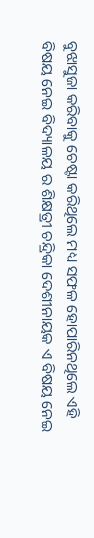ବୁଝାସୁଜା କରିବାକୁ ଚେଷ୍ଟା କରିଥିଲେ ମଧ୍ୟ ସଫଳ ହୋପାରିନଥିଲେ ଏହି ବିଷୟ ନେଇ ବିଦ୍ୟାଳୟ ର ଶିକ୍ଷତ୍ରୀ ଚନ୍ଦ୍ରିକା ଦେଶୀନାୟକ ଏ ବିଷୟ ନେଇ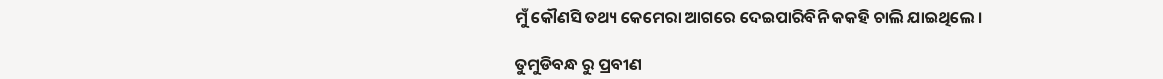ମୁଁ କୌଣସି ତଥ୍ୟ କେମେରା ଆଗରେ ଦେଇପାରିବିନି କକହି ଚାଲି ଯାଇଥିଲେ ।

ତୁମୁଡିବନ୍ଧ ରୁ ପ୍ରବୀଣ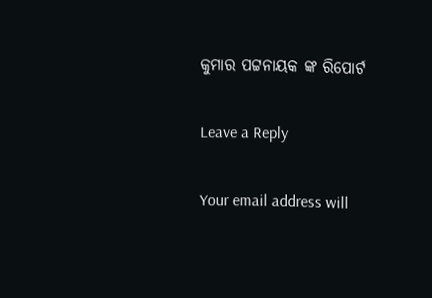କୁମାର ପଟ୍ଟନାୟକ ଙ୍କ ରିପୋର୍ଟ

Leave a Reply

Your email address will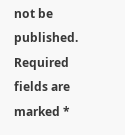not be published. Required fields are marked *